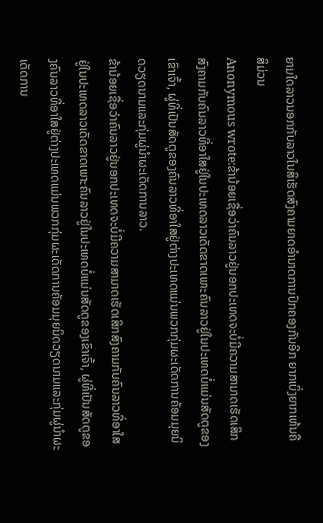ຍາມໃດລາວນອກກັບລາວໃນສິເຮັດສົງຄາມຍາດອໍານາດການປົກຄອງກັນອີກ ຍາກເບິ່ງຍາກເຫ້ນຄືສິມ່ວນ
Anonymous wrote:ຂ້ານ້ອຍເຊື່ອວ່າຄົນລາວຢູ່ນອກປະເທດຈະບໍ່ມີຄວາມສາມາດເຮັດເສິກສົງຄາມກັບຄົນລາວທີ່ອາໃສຢູ່ໃນປະເທດລາວເດັດຂາດເພາະຄົນລາວຢູ່ໃນປະເທດບໍ່ແມ່ນສັດຕູຂອງເຂົາເຈົ້າ, ຜູ່ທີ່ເປັນສັດຕູຂອງຄົນລາວທີ່ອາໃສຢູ່ຕ່າງປະເທດແມ່ນພວກກຸ່ມຜະເດັດການຄັອມມຸຍນິດວຽດນາມແລະກຸ່ມຜູ່ນໍາຜະເດັດການລາວ.
ຂ້ານ້ອຍເຊື່ອວ່າຄົນລາວຢູ່ນອກປະເທດຈະບໍ່ມີຄວາມສາມາດເຮັດເສິກສົງຄາມກັບຄົນລາວທີ່ອາໃສຢູ່ໃນປະເທດລາວເດັດຂາດເພາະຄົນລາວຢູ່ໃນປະເທດບໍ່ແມ່ນສັດຕູຂອງເຂົາເຈົ້າ, ຜູ່ທີ່ເປັນສັດຕູຂອງຄົນລາວທີ່ອາໃສຢູ່ຕ່າງປະເທດແມ່ນພວກກຸ່ມຜະເດັດການຄັອມມຸຍນິດວຽດນາມແລະກຸ່ມຜູ່ນໍາຜະເດັດການ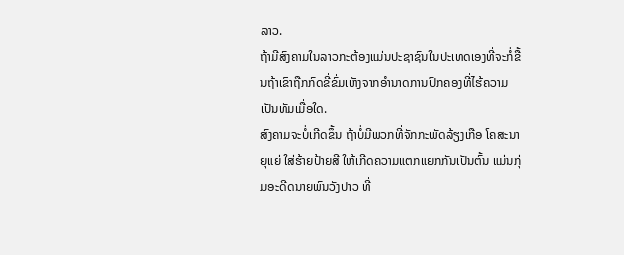ລາວ.
ຖ້າມີສົງຄາມໃນລາວກະຕ້ອງແມ່ນປະຊາຊົນໃນປະເທດເອງທີ່ຈະກໍ່ຂື້ນຖ້າເຂົາຖືກກົດຂີ່ຂົ່ມເຫັງຈາກອຳນາດການປົກຄອງທີ່ໄຮ້ຄວາມເປັນທັມເມື່ອໃດ.
ສົງຄາມຈະບໍ່ເກີດຂຶ້ນ ຖ້າບໍ່ມີພວກທີ່ຈັກກະພັດລ້ຽງເກືອ ໂຄສະນາຍຸແຍ່ ໃສ່ຮ້າຍປ້າຍສີ ໃຫ້ເກີດຄວາມແຕກແຍກກັນເປັນຕົ້ນ ແມ່ນກຸ່ມອະດີດນາຍພົນວັງປາວ ທີ່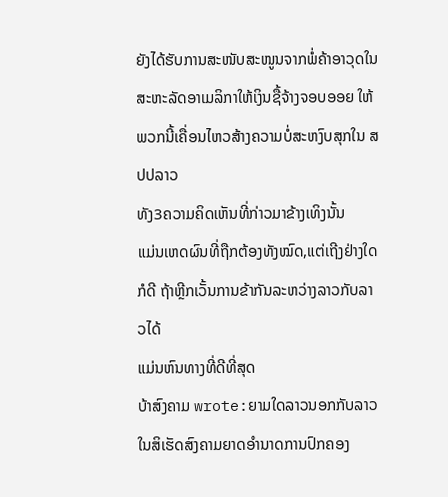ຍັງໄດ້ຮັບການສະໜັບສະໜູນຈາກພໍ່ຄ້າອາວຸດໃນສະຫະລັດອາເມລິກາໃຫ້ເງິນຊື້ຈ້າງຈອບອອຍ ໃຫ້ພວກນີ້ເຄື່ອນໄຫວສ້າງຄວາມບໍ່ສະຫງົບສຸກໃນ ສປປລາວ
ທັງ3ຄວາມຄິດເຫັນທີ່ກ່າວມາຂ້າງເທິງນັ້ນ
ແມ່ນເຫດຜົນທີ່ຖືກຕ້ອງທັງໝົດ,ແຕ່ເຖີງຢ່າງໃດກໍດີ ຖ້າຫຼີກເວັ້ນການຂ້າກັນລະຫວ່າງລາວກັບລາວໄດ້
ແມ່ນຫົນທາງທີ່ດີທີ່ສຸດ
ບ້າສົງຄາມ wrote:ຍາມໃດລາວນອກກັບລາວໃນສິເຮັດສົງຄາມຍາດອໍານາດການປົກຄອງ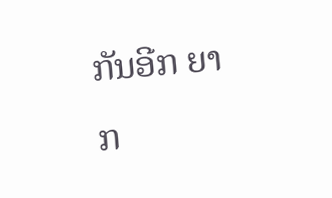ກັນອີກ ຍາກ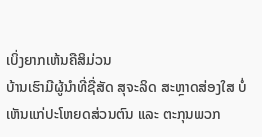ເບິ່ງຍາກເຫ້ນຄືສິມ່ວນ
ບ້ານເຮົາມີຜູ້ນຳທີ່ຊື່ສັດ ສຸຈະລິດ ສະຫຼາດສ່ອງໃສ ບໍ່ເຫັນແກ່ປະໂຫຍດສ່ວນຕົນ ແລະ ຕະກຸນພວກ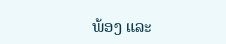ພ້ອງ ແລະ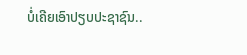ບໍ່ເຄີຍເອົາປຽບປະຊາຊົນ..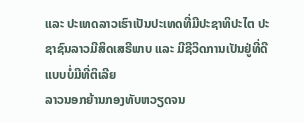ແລະ ປະເທດລາວເຮົາເປັນປະເທດທີ່ມີປະຊາທິປະໄຕ ປະຊາຊົນລາວມີສິດເສຣີພາບ ແລະ ມີຊີວິດການເປັນຢູ່ທີ່ດີ ແບບບໍ່ມີທີ່ຕິເລີຍ
ລາວນອກຍ້ານກອງທັບຫວຽດຈນ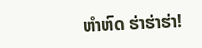ຫຳຫົດ ຮ່າຮ່າຮ່າ!